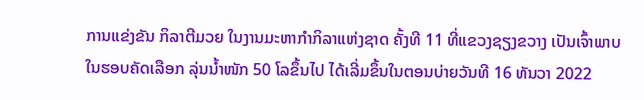ການແຂ່ງຂັນ ກິລາຕີມວຍ ໃນງານມະຫາກໍາກິລາແຫ່ງຊາດ ຄັ້ງທີ 11 ທີ່ແຂວງຊຽງຂວາງ ເປັນເຈົ້າພາບ ໃນຮອບຄັດເລືອກ ລຸ່ນນໍ້າໜັກ 50 ໂລຂຶ້ນໄປ ໄດ້ເລີ່ມຂຶ້ນໃນຕອນບ່າຍວັນທີ 16 ທັນວາ 2022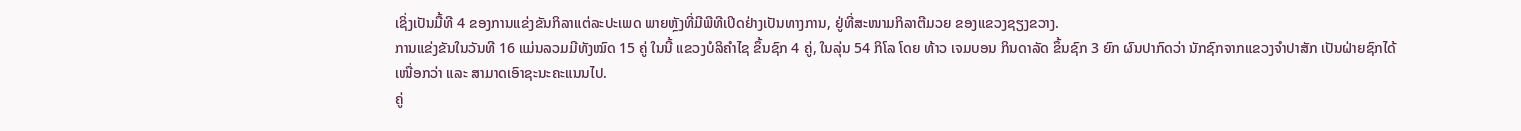ເຊິ່ງເປັນມື້ທີ 4 ຂອງການແຂ່ງຂັນກິລາແຕ່ລະປະເພດ ພາຍຫຼັງທີ່ມີພີທີເປິດຢ່າງເປັນທາງການ, ຢູ່ທີ່ສະໜາມກິລາຕີມວຍ ຂອງແຂວງຊຽງຂວາງ.
ການແຂ່ງຂັນໃນວັນທີ 16 ແມ່ນລວມມີທັງໝົດ 15 ຄູ່ ໃນນີ້ ແຂວງບໍລິຄໍາໄຊ ຂຶ້ນຊົກ 4 ຄູ່, ໃນລຸ່ນ 54 ກິໂລ ໂດຍ ທ້າວ ເຈມບອນ ກິນດາລັດ ຂຶ້ນຊົກ 3 ຍົກ ຜົນປາກົດວ່າ ນັກຊົກຈາກແຂວງຈໍາປາສັກ ເປັນຝ່າຍຊົກໄດ້ເໜື່ອກວ່າ ແລະ ສາມາດເອົາຊະນະຄະແນນໄປ.
ຄູ່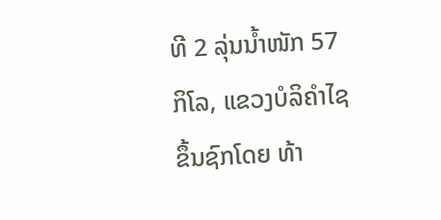ທີ 2 ລຸ່ນນໍ້າໜັກ 57 ກິໂລ, ແຂວງບໍລິຄໍາໄຊ ຂຶ້ນຊົກໂດຍ ທ້າ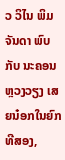ວ ວິໄນ ພິມຈັນດາ ພົບກັບ ນະຄອນຫຼວງວຽງ ເສຍນ໋ອກໃນຍົກທີສອງ,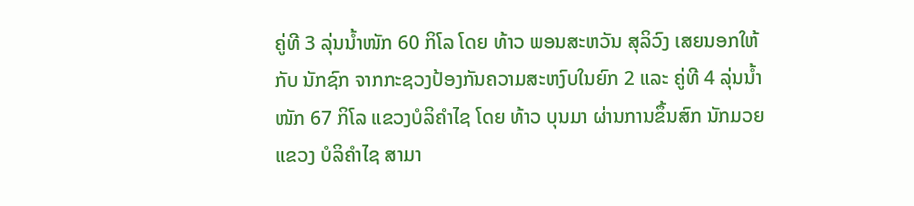ຄູ່ທີ 3 ລຸ່ນນໍ້າໜັກ 60 ກິໂລ ໂດຍ ທ້າວ ພອນສະຫວັນ ສຸລິວົງ ເສຍນອກໃຫ້ກັບ ນັກຊົກ ຈາກກະຊວງປ້ອງກັນຄວາມສະຫງົບໃນຍົກ 2 ແລະ ຄູ່ທີ 4 ລຸ່ນນໍ້າໜັກ 67 ກິໂລ ແຂວງບໍລິຄໍາໄຊ ໂດຍ ທ້າວ ບຸນມາ ຜ່ານການຂຶ້ນສົກ ນັກມວຍແຂວງ ບໍລິຄໍາໄຊ ສາມາ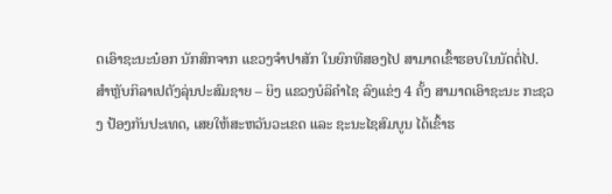ດເອົາຊະນະນ໋ອກ ນັກສົກຈາກ ແຂວງຈໍາປາສັກ ໃນຍົກທີສອງໄປ ສາມາດເຂົ້າຮອບໃນນັດຕໍ່ໄປ.
ສໍາຫຼັບກິລາເປຕັງລຸ່ນປະສົມຊາຍ – ຍິງ ແຂວງບໍລິຄໍາໄຊ ລົງແຂ່ງ 4 ຄັ້ງ ສາມາດເອົາຊະນະ ກະຊວງ ປ້ອງກັນປະເທດ, ເສຍໃຫ້ສະຫວັນວະເຂດ ແລະ ຊະນະໄຊສົມບູນ ໄດ້ເຂົ້າຮ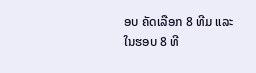ອບ ຄັດເລືອກ 8 ທີມ ແລະ ໃນຮອບ 8 ທີ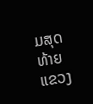ມສຸດທ້າຍ ແຂວງ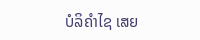ບໍລິຄໍາໄຊ ເສຍ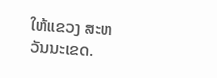ໃຫ້ແຂວງ ສະຫວັນນະເຂດ.